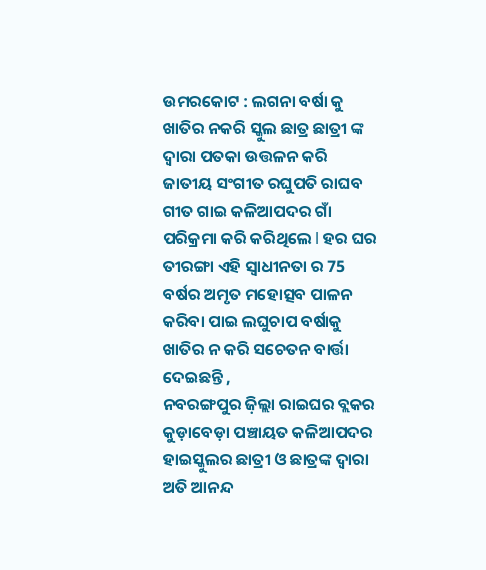ଉମରକୋଟ : ଲଗନା ବର୍ଷା କୁ ଖାତିର ନକରି ସ୍କୁଲ ଛାତ୍ର ଛାତ୍ରୀ ଙ୍କ ଦ୍ଵାରା ପତକା ଉତ୍ତଳନ କରି ଜାତୀୟ ସଂଗୀତ ରଘୁପତି ରାଘବ ଗୀତ ଗାଇ କଳିଆପଦର ଗାଁ ପରିକ୍ରମା କରି କରିଥିଲେ l ହର ଘର ତୀରଙ୍ଗା ଏହି ସ୍ୱାଧୀନତା ର 75 ବର୍ଷର ଅମୃତ ମହୋତ୍ସବ ପାଳନ କରିବା ପାଇ ଲଘୁଚାପ ବର୍ଷାକୁ ଖାତିର ନ କରି ସଚେତନ ବାର୍ତ୍ତା ଦେଇଛନ୍ତି ,
ନବରଙ୍ଗପୁର ଜ଼ିଲ୍ଲା ରାଇଘର ବ୍ଲକର କୁଡ଼ାବେଡ଼ା ପଞ୍ଚାୟତ କଳିଆପଦର ହାଇସ୍କୁଲର ଛାତ୍ରୀ ଓ ଛାତ୍ରଙ୍କ ଦ୍ଵାରା ଅତି ଆନନ୍ଦ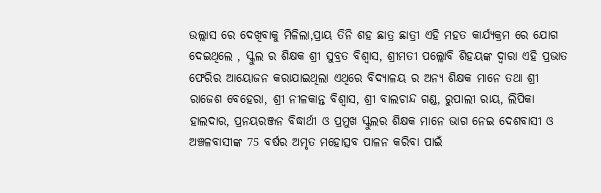ଉଲ୍ଲାସ ରେ ଦେଖିବାକୁ ମିଳିଲା,ପ୍ରାୟ ତିନି ଶହ ଛାତ୍ର ଛାତ୍ରୀ ଏହି ମହତ କାର୍ଯ୍ୟକ୍ରମ ରେ ଯୋଗ ଦେଇଥିଲେ , ସ୍କୁଲ ର ଶିକ୍ଷକ ଶ୍ରୀ ସୁବ୍ରତ ବିଶ୍ୱାସ, ଶ୍ରୀମତୀ ପଲ୍ଲୋବି ଶିହୟଙ୍କ ଦ୍ଵାରା ଏହି ପ୍ରଭାତ ଫେରିର ଆୟୋଜନ କରାଯାଇଥିଲା ଏଥିରେ ବିଦ୍ୟାଳୟ ର ଅନ୍ୟ ଶିକ୍ଷକ ମାନେ ତଥା ଶ୍ରୀ ରାଜେଶ ବେହେରା, ଶ୍ରୀ ନୀଳକାନ୍ତ ବିଶ୍ୱାସ, ଶ୍ରୀ ବାଲଚାନ୍ଦ ଗଣ୍ଡ, ରୁପାଲୀ ରାୟ, ଲିପିକା ହାଲଦାର, ପ୍ରନୟରଞ୍ଜନ ବିଦ୍ଧାର୍ଥୀ ଓ ପ୍ରମୁଖ ସ୍କୁଲର ଶିକ୍ଷକ ମାନେ ଭାଗ ନେଇ ଦେଶବାସୀ ଓ ଅଞ୍ଚଳବାସୀଙ୍କ 75 ବର୍ଷର ଅମୃତ ମହୋତ୍ସବ ପାଳନ କରିବା ପାଇଁ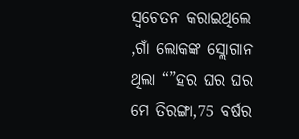ସ୍ୱଚେତନ କରାଇଥିଲେ ,ଗାଁ ଲୋକଙ୍କ ସ୍ଲୋଗାନ ଥିଲା “”ହର ଘର ଘର ମେ ତିରଙ୍ଗା,75 ବର୍ଷର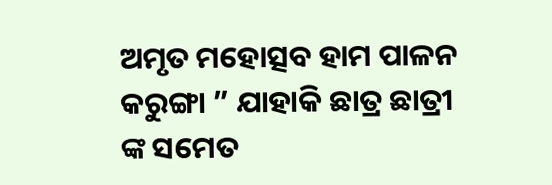ଅମୃତ ମହୋତ୍ସବ ହାମ ପାଳନ କରୁଙ୍ଗା ” ଯାହାକି ଛାତ୍ର ଛାତ୍ରୀ ଙ୍କ ସମେତ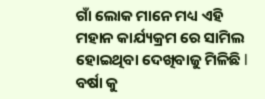ଗାଁ ଲୋକ ମାନେ ମଧ୍ୟ ଏହି ମହାନ କାର୍ଯ୍ୟକ୍ରମ ରେ ସାମିଲ ହୋଇଥିବା ଦେଖିବାଜୁ ମିଳିଛି l ବର୍ଷା କୁ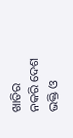ଖାତିର ନକରି ଦେଶ ଭକ୍ତି ଓ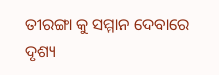ତୀରଙ୍ଗା କୁ ସମ୍ମାନ ଦେବାରେ ଦୃଶ୍ୟ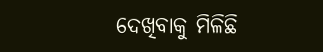ଦେଖିବାକୁ ମିଳିଛି